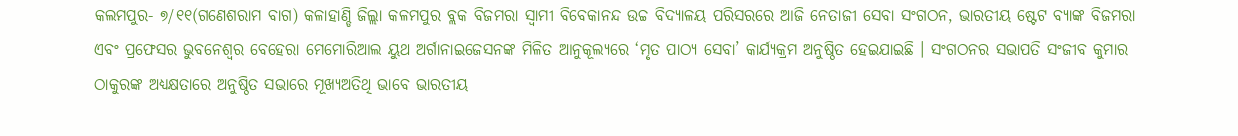କଲମପୁର- ୭/୧୧(ଗଣେଶରାମ ବାଗ) କଳାହାଣ୍ଡି ଜିଲ୍ଲା କଳମପୁର ବ୍ଲକ ବିଜମରା ସ୍ଵାମୀ ବିବେକାନନ୍ଦ ଉଚ୍ଚ ବିଦ୍ୟାଳୟ ପରିସରରେ ଆଜି ନେତାଜୀ ସେବା ସଂଗଠନ, ଭାରତୀୟ ଷ୍ଟେଟ ବ୍ୟାଙ୍କ ବିଜମରା ଏବଂ ପ୍ରଫେସର ଭୁବନେଶ୍ୱର ବେହେରା ମେମୋରିଆଲ ୟୁଥ ଅର୍ଗାନାଇଜେସନଙ୍କ ମିଳିତ ଆନୁକୂଲ୍ୟରେ ‘ମୃତ ପାଠ୍ୟ ସେବା’ କାର୍ଯ୍ୟକ୍ରମ ଅନୁଷ୍ଠିତ ହେଇଯାଇଛି । ସଂଗଠନର ସଭାପତି ସଂଜୀବ କୁମାର ଠାକୁରଙ୍କ ଅଧ୍ୟକ୍ଷତାରେ ଅନୁଷ୍ଠିତ ସଭାରେ ମୂଖ୍ୟଅତିଥି ଭାବେ ଭାରତୀୟ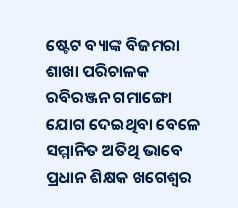ଷ୍ଟେଟ ବ୍ୟାଙ୍କ ବିଜମରା ଶାଖା ପରିଚାଳକ ରବିରଞ୍ଜନ ଗମାଙ୍ଗୋ ଯୋଗ ଦେଇଥିବା ବେଳେ ସମ୍ମାନିତ ଅତିଥି ଭାବେ ପ୍ରଧାନ ଶିକ୍ଷକ ଖଗେଶ୍ୱର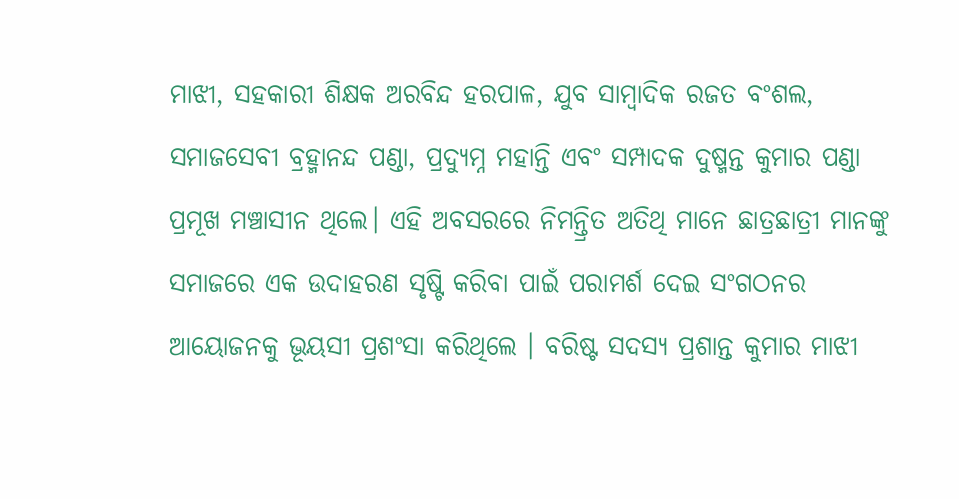ମାଝୀ, ସହକାରୀ ଶିକ୍ଷକ ଅରବିନ୍ଦ ହରପାଳ, ଯୁବ ସାମ୍ବାଦିକ ରଜତ ବଂଶଲ, ସମାଜସେବୀ ବ୍ରହ୍ମାନନ୍ଦ ପଣ୍ଡା, ପ୍ରଦ୍ୟୁମ୍ନ ମହାନ୍ତି ଏବଂ ସମ୍ପାଦକ ଦୁଷ୍ମନ୍ତ କୁମାର ପଣ୍ଡା ପ୍ରମୂଖ ମଞ୍ଚାସୀନ ଥିଲେ। ଏହି ଅବସରରେ ନିମନ୍ତ୍ରିତ ଅତିଥି ମାନେ ଛାତ୍ରଛାତ୍ରୀ ମାନଙ୍କୁ ସମାଜରେ ଏକ ଉଦାହରଣ ସୃଷ୍ଟି କରିବା ପାଇଁ ପରାମର୍ଶ ଦେଇ ସଂଗଠନର ଆୟୋଜନକୁ ଭୂୟସୀ ପ୍ରଶଂସା କରିଥିଲେ । ବରିଷ୍ଟ ସଦସ୍ୟ ପ୍ରଶାନ୍ତ କୁମାର ମାଝୀ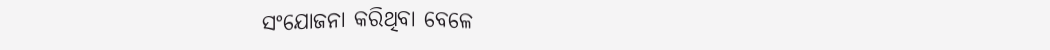ସଂଯୋଜନା କରିଥିବା ବେଳେ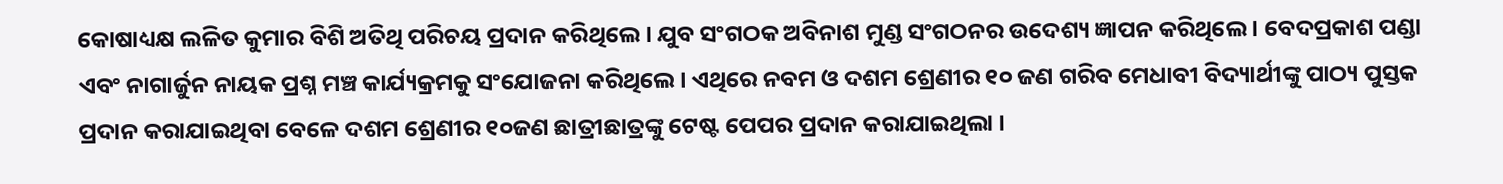କୋଷାଧ୍ୟକ୍ଷ ଲଳିତ କୁମାର ବିଶି ଅତିଥି ପରିଚୟ ପ୍ରଦାନ କରିଥିଲେ । ଯୁବ ସଂଗଠକ ଅବିନାଶ ମୁଣ୍ଡ ସଂଗଠନର ଉଦେଶ୍ୟ ଜ୍ଞାପନ କରିଥିଲେ । ବେଦପ୍ରକାଶ ପଣ୍ଡା ଏବଂ ନାଗାର୍ଜୁନ ନାୟକ ପ୍ରଶ୍ନ ମଞ୍ଚ କାର୍ଯ୍ୟକ୍ରମକୁ ସଂଯୋଜନା କରିଥିଲେ। ଏଥିରେ ନବମ ଓ ଦଶମ ଶ୍ରେଣୀର ୧୦ ଜଣ ଗରିବ ମେଧାବୀ ବିଦ୍ୟାର୍ଥୀଙ୍କୁ ପାଠ୍ୟ ପୁସ୍ତକ ପ୍ରଦାନ କରାଯାଇଥିବା ବେଳେ ଦଶମ ଶ୍ରେଣୀର ୧୦ଜଣ ଛାତ୍ରୀଛାତ୍ରଙ୍କୁ ଟେଷ୍ଟ ପେପର ପ୍ରଦାନ କରାଯାଇଥିଲା ।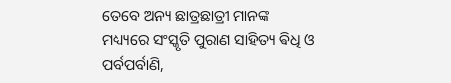ତେବେ ଅନ୍ୟ ଛାତ୍ରଛାତ୍ରୀ ମାନଙ୍କ ମଧ୍ୟ୍ୟରେ ସଂସ୍କୃତି ପୁରାଣ ସାହିତ୍ୟ ଵିଧି ଓ ପର୍ବପର୍ବାଣି,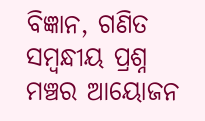ବିଜ୍ଞାନ, ଗଣିତ ସମ୍ବନ୍ଧୀୟ ପ୍ରଶ୍ନ ମଞ୍ଚର ଆୟୋଜନ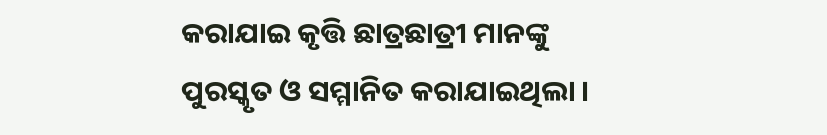କରାଯାଇ କୃତ୍ତି ଛାତ୍ରଛାତ୍ରୀ ମାନଙ୍କୁ ପୁରସ୍କୃତ ଓ ସମ୍ମାନିତ କରାଯାଇଥିଲା ।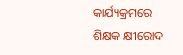କାର୍ଯ୍ୟକ୍ରମରେ ଶିକ୍ଷକ କ୍ଷୀରୋଦ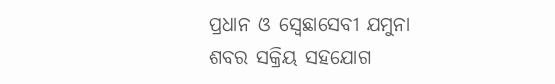ପ୍ରଧାନ ଓ ସ୍ବେଛାସେବୀ ଯମୁନା ଶବର ସକ୍ରିୟ ସହଯୋଗ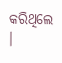କରିଥିଲେ ।